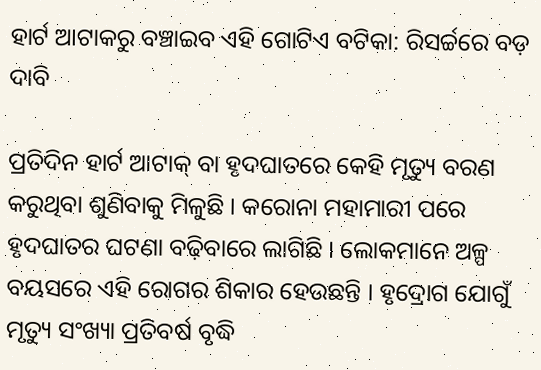ହାର୍ଟ ଆଟାକରୁ ବଞ୍ଚାଇବ ଏହି ଗୋଟିଏ ବଟିକା: ରିସର୍ଚ୍ଚରେ ବଡ଼ ଦାବି

ପ୍ରତିଦିନ ହାର୍ଟ ଆଟାକ୍ ବା ହୃଦଘାତରେ କେହି ମୃତ୍ୟୁ ବରଣ କରୁଥିବା ଶୁଣିବାକୁ ମିଳୁଛି । କରୋନା ମହାମାରୀ ପରେ ହୃଦଘାତର ଘଟଣା ବଢ଼ିବାରେ ଲାଗିଛି । ଲୋକମାନେ ଅଳ୍ପ ବୟସରେ ଏହି ରୋଗର ଶିକାର ହେଉଛନ୍ତି । ହୃଦ୍ରୋଗ ଯୋଗୁଁ ମୃତ୍ୟୁ ସଂଖ୍ୟା ପ୍ରତିବର୍ଷ ବୃଦ୍ଧି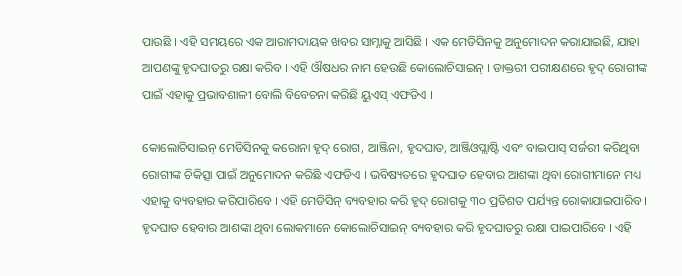ପାଉଛି । ଏହି ସମୟରେ ଏକ ଆରାମଦାୟକ ଖବର ସାମ୍ନାକୁ ଆସିଛି । ଏକ ମେଡିସିନକୁ ଅନୁମୋଦନ କରାଯାଇଛି, ଯାହା ଆପଣଙ୍କୁ ହୃଦଘାତରୁ ରକ୍ଷା କରିବ । ଏହି ଔଷଧର ନାମ ହେଉଛି କୋଲୋଚିସାଇନ୍ । ଡାକ୍ତରୀ ପରୀକ୍ଷଣରେ ହୃଦ୍ ରୋଗୀଙ୍କ ପାଇଁ ଏହାକୁ ପ୍ରଭାବଶାଳୀ ବୋଲି ବିବେଚନା କରିଛି ୟୁଏସ୍ ଏଫଡିଏ ।

କୋଲୋଚିସାଇନ୍ ମେଡିସିନକୁ କରୋନା ହୃଦ୍ ରୋଗ, ଆଞ୍ଜିନା, ହୃଦଘାତ, ଆଞ୍ଜିଓପ୍ଲାଷ୍ଟି ଏବଂ ବାଇପାସ୍ ସର୍ଜରୀ କରିଥିବା ରୋଗୀଙ୍କ ଚିକିତ୍ସା ପାଇଁ ଅନୁମୋଦନ କରିଛି ଏଫଡିଏ । ଭବିଷ୍ୟତରେ ହୃଦଘାତ ହେବାର ଆଶଙ୍କା ଥିବା ରୋଗୀମାନେ ମଧ୍ୟ ଏହାକୁ ବ୍ୟବହାର କରିପାରିବେ । ଏହି ମେଡିସିନ୍ ବ୍ୟବହାର କରି ହୃଦ୍ ରୋଗକୁ ୩୦ ପ୍ରତିଶତ ପର୍ଯ୍ୟନ୍ତ ରୋକାଯାଇପାରିବ । ହୃଦଘାତ ହେବାର ଆଶଙ୍କା ଥିବା ଲୋକମାନେ କୋଲୋଚିସାଇନ୍ ବ୍ୟବହାର କରି ହୃଦଘାତରୁ ରକ୍ଷା ପାଇପାରିବେ । ଏହି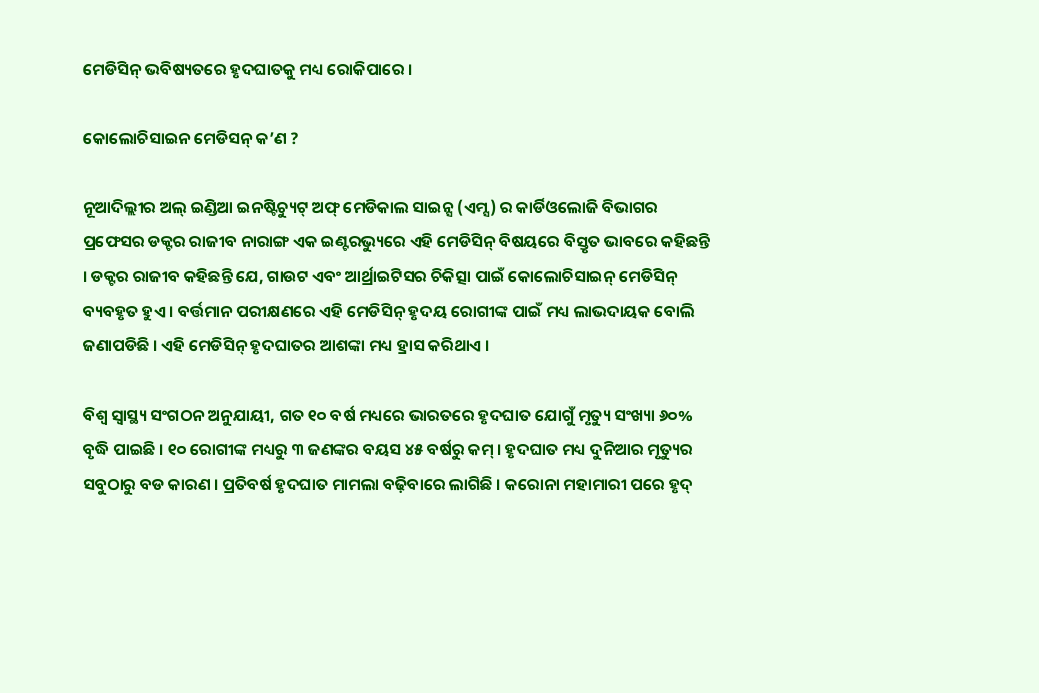ମେଡିସିନ୍ ଭବିଷ୍ୟତରେ ହୃଦଘାତକୁ ମଧ୍ୟ ରୋକିପାରେ ।

କୋଲୋଚିସାଇନ ମେଡିସନ୍ କ’ଣ ?

ନୂଆଦିଲ୍ଲୀର ଅଲ୍ ଇଣ୍ଡିଆ ଇନଷ୍ଟିଚ୍ୟୁଟ୍ ଅଫ୍ ମେଡିକାଲ ସାଇନ୍ସ (ଏମ୍ସ) ର କାର୍ଡିଓଲୋଜି ବିଭାଗର ପ୍ରଫେସର ଡକ୍ଟର ରାଜୀବ ନାରାଙ୍ଗ ଏକ ଇଣ୍ଟରଭ୍ୟୁରେ ଏହି ମେଡିସିନ୍ ବିଷୟରେ ବିସ୍ତୃତ ଭାବରେ କହିଛନ୍ତି । ଡକ୍ଟର ରାଜୀବ କହିଛନ୍ତି ଯେ, ଗାଉଟ ଏବଂ ଆର୍ଥ୍ରାଇଟିସର ଚିକିତ୍ସା ପାଇଁ କୋଲୋଚିସାଇନ୍ ମେଡିସିନ୍ ବ୍ୟବହୃତ ହୁଏ । ବର୍ତ୍ତମାନ ପରୀକ୍ଷଣରେ ଏହି ମେଡିସିନ୍ ହୃଦୟ ରୋଗୀଙ୍କ ପାଇଁ ମଧ୍ୟ ଲାଭଦାୟକ ବୋଲି ଜଣାପଡିଛି । ଏହି ମେଡିସିନ୍ ହୃଦଘାତର ଆଶଙ୍କା ମଧ୍ୟ ହ୍ରାସ କରିଥାଏ ।

ବିଶ୍ୱ ସ୍ୱାସ୍ଥ୍ୟ ସଂଗଠନ ଅନୁଯାୟୀ, ଗତ ୧୦ ବର୍ଷ ମଧ୍ୟରେ ଭାରତରେ ହୃଦଘାତ ଯୋଗୁଁ ମୃତ୍ୟୁ ସଂଖ୍ୟା ୬୦% ବୃଦ୍ଧି ପାଇଛି । ୧୦ ରୋଗୀଙ୍କ ମଧ୍ୟରୁ ୩ ଜଣଙ୍କର ବୟସ ୪୫ ବର୍ଷରୁ କମ୍ । ହୃଦଘାତ ମଧ୍ୟ ଦୁନିଆର ମୃତ୍ୟୁର ସବୁଠାରୁ ବଡ କାରଣ । ପ୍ରତିବର୍ଷ ହୃଦଘାତ ମାମଲା ବଢ଼ିବାରେ ଲାଗିଛି । କରୋନା ମହାମାରୀ ପରେ ହୃଦ୍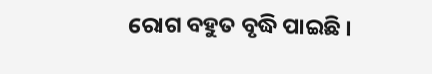ରୋଗ ବହୁତ ବୃଦ୍ଧି ପାଇଛି ।